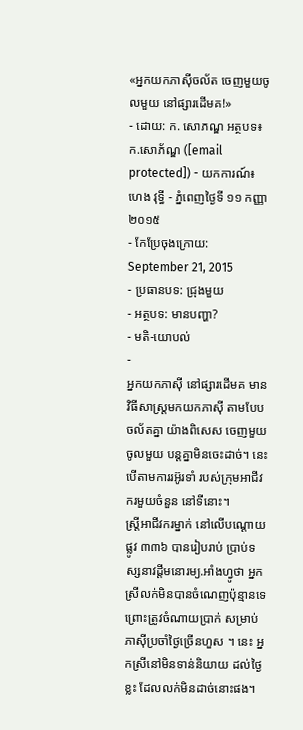«អ្នកយកភាស៊ីចល័ត ចេញមួយចូលមួយ នៅផ្សារដើមគ!»
- ដោយ: ក. សោភណ្ឌ អត្ថបទ៖ ក.សោភ័ណ្ឌ ([email protected]) - យកការណ៍៖ ហេង វុទ្ធី - ភ្នំពេញថ្ងៃទី ១១ កញ្ញា ២០១៥
- កែប្រែចុងក្រោយ: September 21, 2015
- ប្រធានបទ: ជ្រុងមួយ
- អត្ថបទ: មានបញ្ហា?
- មតិ-យោបល់
-
អ្នកយកភាស៊ី នៅផ្សារដើមគ មានវិធីសាស្ត្រមកយកភាស៊ី តាមបែបចល័តគ្នា យ៉ាងពិសេស ចេញមួយចូលមួយ បន្តគ្នាមិនចេះដាច់។ នេះបើតាមការរអ៊ូរទាំ របស់ក្រុមអាជីវករមួយចំនួន នៅទីនោះ។
ស្រ្តីអាជីវករម្នាក់ នៅលើបណ្ដោយផ្លូវ ៣៣៦ បានរៀបរាប់ ប្រាប់ទស្សនាវដ្ដីមនោរម្យ.អាំងហ្វូថា អ្នកស្រីលក់មិនបានចំណេញប៉ុន្មានទេ ព្រោះត្រូវចំណាយប្រាក់ សម្រាប់ភាស៊ីប្រចាំថ្ងៃច្រើនហួស ។ នេះ អ្នកស្រីនៅមិនទាន់និយាយ ដល់ថ្ងៃខ្លះ ដែលលក់មិនដាច់នោះផង។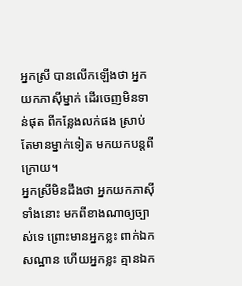អ្នកស្រី បានលើកឡើងថា អ្នកយកភាស៊ីម្នាក់ ដើរចេញមិនទាន់ផុត ពីកន្លែងលក់ផង ស្រាប់តែមានម្នាក់ទៀត មកយកបន្តពីក្រោយ។
អ្នកស្រីមិនដឹងថា អ្នកយកភាស៊ីទាំងនោះ មកពីខាងណាឲ្យច្បាស់ទេ ព្រោះមានអ្នកខ្លះ ពាក់ឯកសណ្ឋាន ហើយអ្នកខ្លះ គ្មានឯក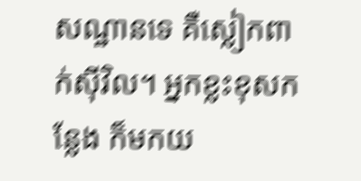សណ្ឋានទេ គឺស្លៀកពាក់ស៊ីវិល។ អ្នកខ្លះខុសកន្លែង ក៏មកយ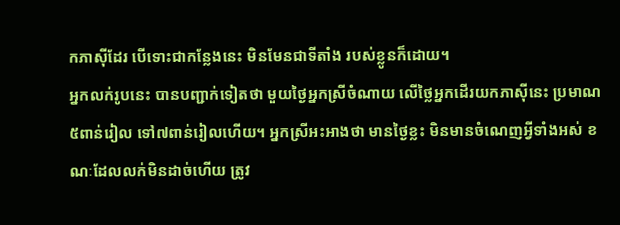កភាស៊ីដែរ បើទោះជាកន្លែងនេះ មិនមែនជាទីតាំង របស់ខ្លូនក៏ដោយ។
អ្នកលក់រូបនេះ បានបញ្ជាក់ទៀតថា មួយថ្ងៃអ្នកស្រីចំណាយ លើថ្លៃអ្នកដើរយកភាស៊ីនេះ ប្រមាណ ៥ពាន់រៀល ទៅ៧ពាន់រៀលហើយ។ អ្នកស្រីអះអាងថា មានថ្ងៃខ្លះ មិនមានចំណេញអ្វីទាំងអស់ ខណៈដែលលក់មិនដាច់ហើយ ត្រូវ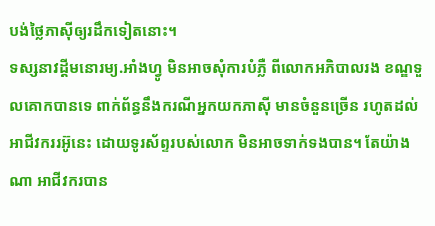បង់ថ្លៃភាស៊ីឲ្យរដឹកទៀតនោះ។
ទស្សនាវដ្តីមនោរម្យ.អាំងហ្វូ មិនអាចសុំការបំភ្លឺ ពីលោកអភិបាលរង ខណ្ឌទួលគោកបានទេ ពាក់ព័ន្ធនឹងករណីអ្នកយកភាស៊ី មានចំនួនច្រើន រហូតដល់អាជីវកររអ៊ូនេះ ដោយទូរស័ព្ទរបស់លោក មិនអាចទាក់ទងបាន។ តែយ៉ាងណា អាជីវករបាន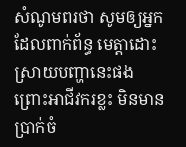សំណូមពរថា សូមឲ្យអ្នកដែលពាក់ព័ន្ធ មេត្តាដោះស្រាយបញ្ហានេះផង ព្រោះអាជីវករខ្លះ មិនមានប្រាក់ចំ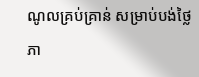ណូលគ្រប់គ្រាន់ សម្រាប់បង់ថ្លៃភា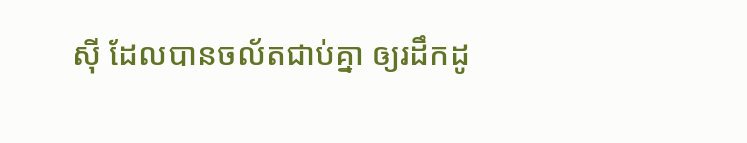ស៊ី ដែលបានចល័តជាប់គ្នា ឲ្យរដឹកដូ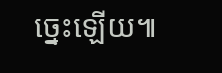ច្នេះឡើយ៕